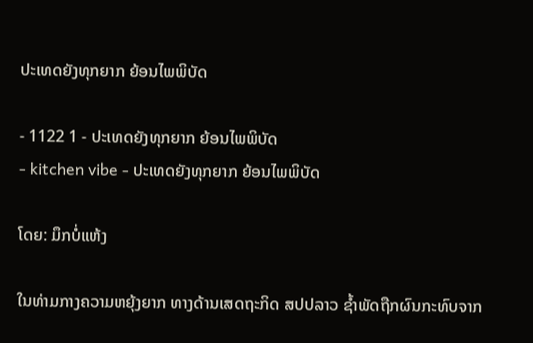ປະເທດຍັງທຸກຍາກ ຍ້ອນໄພພິບັດ

- 1122 1 - ປະເທດຍັງທຸກຍາກ ຍ້ອນໄພພິບັດ
- kitchen vibe - ປະເທດຍັງທຸກຍາກ ຍ້ອນໄພພິບັດ

ໂດຍ: ມຶກບໍ່ແຫ້ງ

ໃນທ່າມກາງຄວາມຫຍຸ້ງຍາກ ທາງດ້ານເສດຖະກິດ ສປປລາວ ຊໍ້າພັດຖືກຜົນກະທົບຈາກ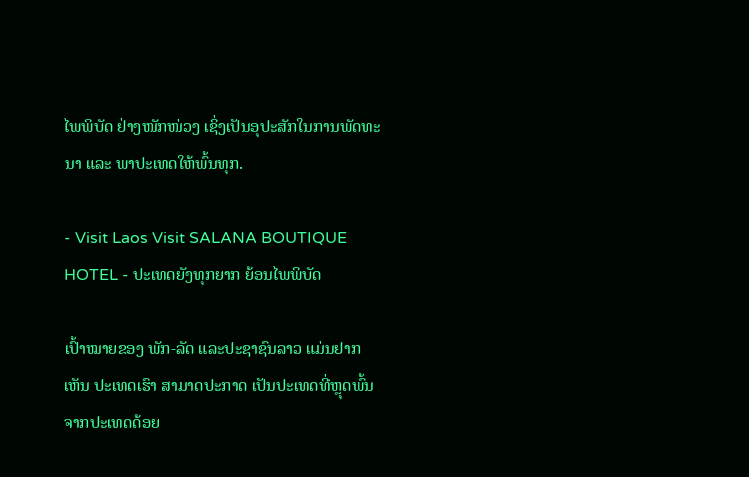ໄພພິບັດ ຢ່າງໜັກໜ່ວງ ເຊິ່ງເປັນອຸປະສັກໃນການພັດທະນາ ແລະ ພາປະເທດໃຫ້ພົ້ນທຸກ.

- Visit Laos Visit SALANA BOUTIQUE HOTEL - ປະເທດຍັງທຸກຍາກ ຍ້ອນໄພພິບັດ

ເປົ້າໝາຍຂອງ ພັກ-ລັດ ແລະປະຊາຊົນລາວ ແມ່ນຢາກເຫັນ ປະເທດເຮົາ ສາມາດປະກາດ ເປັນປະເທດທີ່ຫຼຸດພົ້ນຈາກປະເທດດ້ອຍ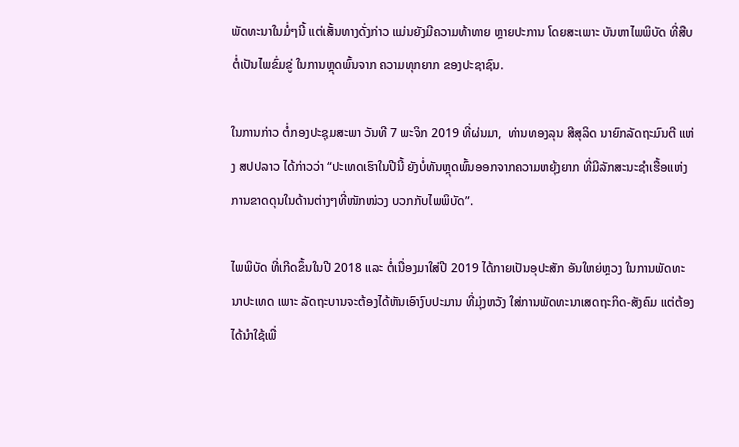ພັດທະນາໃນມໍ່ໆນີ້ ແຕ່ເສັ້ນທາງດັ່ງກ່າວ ແມ່ນຍັງມີຄວາມທ້າທາຍ ຫຼາຍປະການ ໂດຍສະເພາະ ບັນຫາໄພພິບັດ ທີ່ສືບຕໍ່ເປັນໄພຂົ່ມຂູ່ ໃນການຫຼຸດພົ້ນຈາກ ຄວາມທຸກຍາກ ຂອງປະຊາຊົນ.

ໃນການກ່າວ ຕໍ່ກອງປະຊຸມສະພາ ວັນທີ 7 ພະຈິກ 2019 ທີ່ຜ່ນມາ,  ທ່ານທອງລຸນ ສີສຸລິດ ນາຍົກລັດຖະມົນຕີ ແຫ່ງ ສປປລາວ ໄດ້ກ່າວວ່າ “ປະເທດເຮົາໃນປີນີ້ ຍັງບໍ່ທັນຫຼຸດພົ້ນອອກຈາກຄວາມຫຍຸ້ງຍາກ ທີ່ມີລັກສະນະຊໍາເຮື້ອແຫ່ງການຂາດດຸນໃນດ້ານຕ່າງໆທີ່ໜັກໜ່ວງ ບວກກັບໄພພິບັດ”.

ໄພພິບັດ ທີ່ເກີດຂຶ້ນໃນປີ 2018 ແລະ ຕໍ່ເນື່ອງມາໃສ່ປີ 2019 ໄດ້ກາຍເປັນອຸປະສັກ ອັນໃຫຍ່ຫຼວງ ໃນການພັດທະນາປະເທດ ເພາະ ລັດຖະບານຈະຕ້ອງໄດ້ຫັນເອົາງົບປະມານ ທີ່ມຸ່ງຫວັງ ໃສ່ການພັດທະນາເສດຖະກິດ-ສັງຄົມ ແຕ່ຕ້ອງໄດ້ນຳໃຊ້ເພື່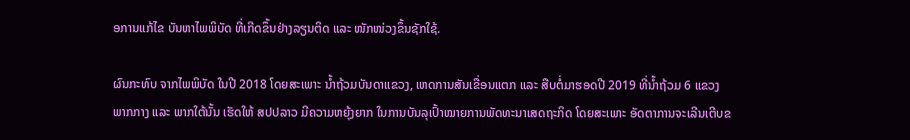ອການແກ້ໄຂ ບັນຫາໄພພິບັດ ທີ່ເກີດຂຶ້ນຢ່າງລຽນຕິດ ແລະ ໜັກໜ່ວງຂຶ້ນຊັກໃຊ້.

ຜົນກະທົບ ຈາກໄພພິບັດ ໃນປີ 2018 ໂດຍສະເພາະ ນໍ້າຖ້ວມບັນດາແຂວງ, ເຫດການສັນເຂື່ອນແຕກ ແລະ ສືບຕໍ່ມາຮອດປີ 2019 ທີ່ນໍ້າຖ້ວມ 6 ແຂວງພາກກາງ ແລະ ພາກໃຕ້ນັ້ນ ເຮັດໃຫ້ ສປປລາວ ມີຄວາມຫຍຸ້ງຍາກ ໃນການບັນລຸເປົ້າໝາຍການພັດທະນາເສດຖະກິດ ໂດຍສະເພາະ ອັດຕາການຈະເລີນເຕີບຂ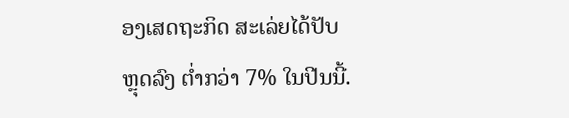ອງເສດຖະກິດ ສະເລ່ຍໄດ້ປັບຫຼຸດລົງ ຕໍ່າກວ່າ 7% ໃນປີນນີ້.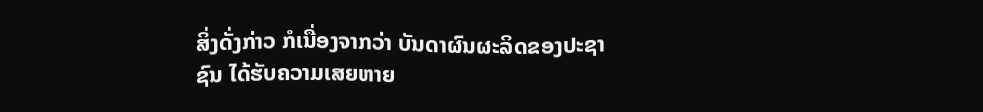ສິ່ງດັ່ງກ່າວ ກໍເນື່ອງຈາກວ່າ ບັນດາຜົນຜະລິດຂອງປະຊາຊົນ ໄດ້ຮັບຄວາມເສຍຫາຍ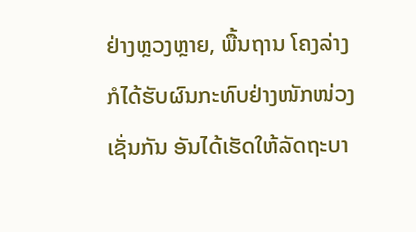ຢ່າງຫຼວງຫຼາຍ, ພື້ນຖານ ໂຄງລ່າງ ກໍໄດ້ຮັບຜົນກະທົບຢ່າງໜັກໜ່ວງເຊັ່ນກັນ ອັນໄດ້ເຮັດໃຫ້ລັດຖະບາ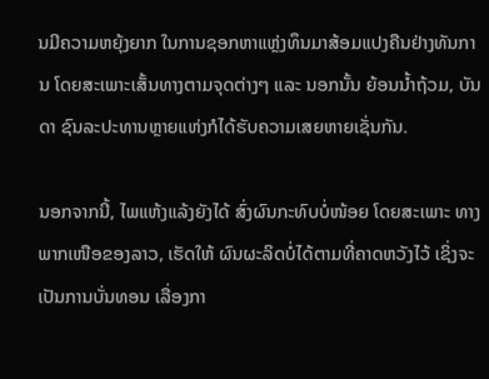ນມີຄວາມຫຍຸ້ງຍາກ ໃນການຊອກຫາແຫຼ່ງທຶນມາສ້ອມແປງຄືນຢ່າງທັນການ ໂດຍສະເພາະເສັ້ນທາງຕາມຈຸດຕ່າງໆ ແລະ ນອກນັ້ນ ຍ້ອນນໍ້າຖ້ວມ, ບັນດາ ຊົນລະປະທານຫຼາຍແຫ່ງກໍໄດ້ຮັບຄວາມເສຍຫາຍເຊັ່ນກັນ.

ນອກຈາກນີ້, ໄພແຫ້ງແລ້ງຍັງໄດ້ ສົ່ງຜົນກະທົບບໍ່ໜ້ອຍ ໂດຍສະເພາະ ທາງພາກເໜືອຂອງລາວ, ເຮັດໃຫ້ ຜົນຜະລິດບໍ່ໄດ້ຕາມທີ່ຄາດຫວັງໄວ້ ເຊິ່ງຈະເປັນການບັ່ນທອນ ເລື່ອງກາ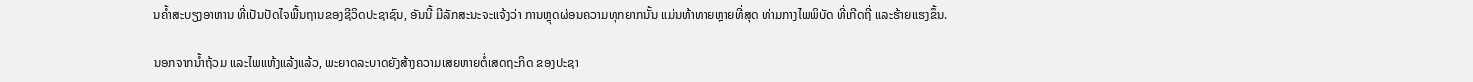ນຄໍ້າສະບຽງອາຫານ ທີ່ເປັນປັດໄຈພື້ນຖານຂອງຊີວິດປະຊາຊົນ, ອັນນີ້ ມີລັກສະນະຈະແຈ້ງວ່າ ການຫຼຸດຜ່ອນຄວາມທຸກຍາກນັ້ນ ແມ່ນທ້າທາຍຫຼາຍທີ່ສຸດ ທ່າມກາງໄພພິບັດ ທີ່ເກີດຖີ່ ແລະຮ້າຍແຮງຂຶ້ນ.

ນອກຈາກນໍ້າຖ້ວມ ແລະໄພແຫ້ງແລ້ງແລ້ວ, ພະຍາດລະບາດຍັງສ້າງຄວາມເສຍຫາຍຕໍ່ເສດຖະກິດ ຂອງປະຊາ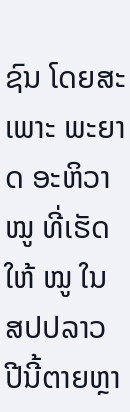ຊົນ ໂດຍສະເພາະ ພະຍາດ ອະຫິວາໝູ ທີ່ເຮັດໃຫ້ ໝູ ໃນ ສປປລາວ ປີນີ້ຕາຍຫຼາ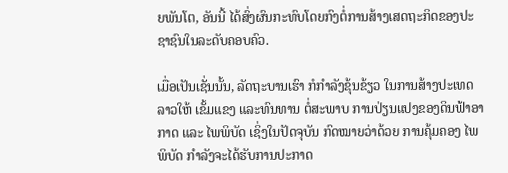ຍພັນໂຕ, ອັນນີ້ ໄດ້ສົ່ງຜົນກະທົບໂດຍກົງຕໍ່ການສ້າງເສດຖະກິດຂອງປະຊາຊົນໃນລະດັບຄອບຄົວ.

ເມື່ອເປັນເຊັ່ນນັ້ນ, ລັດຖະບານເຮົາ ກໍກຳລັງຂຸ້ນຂ້ຽວ ໃນການສ້າງປະເທດລາວໃຫ້ ເຂັ້ມແຂງ ແລະທົນທານ ຕໍ່ສະພາບ ການປ່ຽນແປງຂອງດິນຟ້າອາກາດ ແລະ ໄພພິບັດ ເຊິ່ງໃນປັດຈຸບັນ ກົດໝາຍວ່າດ້ວຍ ການຄຸ້ມຄອງ ໄພພິບັດ ກຳລັງຈະໄດ້ຮັບການປະກາດ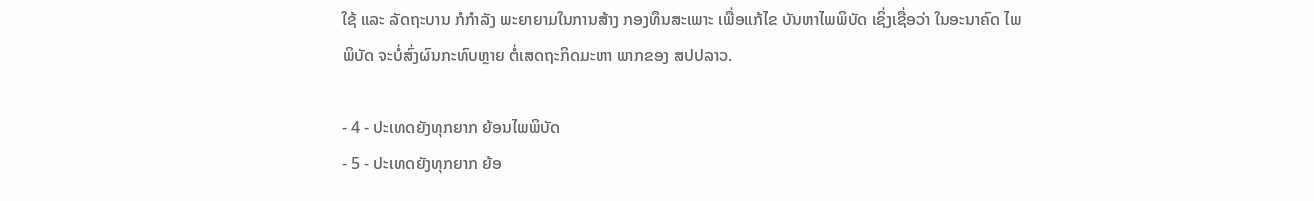ໃຊ້ ແລະ ລັດຖະບານ ກໍກຳລັງ ພະຍາຍາມໃນການສ້າງ ກອງທຶນສະເພາະ ເພື່ອແກ້ໄຂ ບັນຫາໄພພິບັດ ເຊິ່ງເຊື່ອວ່າ ໃນອະນາຄົດ ໄພພິບັດ ຈະບໍ່ສົ່ງຜົນກະທົບຫຼາຍ ຕໍ່ເສດຖະກິດມະຫາ ພາກຂອງ ສປປລາວ.

- 4 - ປະເທດຍັງທຸກຍາກ ຍ້ອນໄພພິບັດ
- 5 - ປະເທດຍັງທຸກຍາກ ຍ້ອ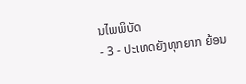ນໄພພິບັດ
- 3 - ປະເທດຍັງທຸກຍາກ ຍ້ອນ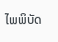ໄພພິບັດ